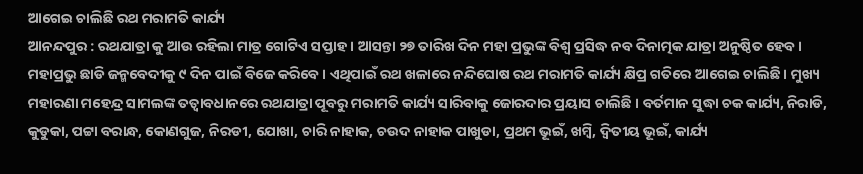ଆଗେଇ ଚାଲିଛି ରଥ ମରାମତି କାର୍ଯ୍ୟ
ଆନନ୍ଦପୁର : ରଥଯାତ୍ରା କୁ ଆଉ ରହିଲା ମାତ୍ର ଗୋଟିଏ ସପ୍ତାହ । ଆସନ୍ତା ୨୭ ତାରିଖ ଦିନ ମହା ପ୍ରଭୁଙ୍କ ବିଶ୍ୱ ପ୍ରସିଦ୍ଧ ନବ ଦିନାତ୍ମକ ଯାତ୍ରା ଅନୁଷ୍ଠିତ ହେବ । ମହାପ୍ରଭୁ ଛାଡି ଜନ୍ମବେଦୀକୁ ୯ ଦିନ ପାଇଁ ବିଜେ କରିବେ । ଏଥିପାଇଁ ରଥ ଖଳାରେ ନନ୍ଦିଘୋଷ ରଥ ମରାମତି କାର୍ଯ୍ୟ କ୍ଷିପ୍ର ଗତିରେ ଆଗେଇ ଚାଲିଛି । ମୁଖ୍ୟ ମହାରଣା ମହେନ୍ଦ୍ର ସାମଲଙ୍କ ତତ୍ୱାବଧାନରେ ରଥଯାତ୍ରା ପୂବରୁ ମରାମତି କାର୍ଯ୍ୟ ସାରିବାକୁ ଜୋରଦାର ପ୍ରୟାସ ଚାଲିଛି । ବର୍ତମାନ ସୁଦ୍ଧା ଚକ କାର୍ଯ୍ୟ, ନିରାଡି, କୁଡୁକା, ପଟ୍ଟା ବରାନ୍ଧ, କୋଣଗୁଜ, ନିରଡୀ, ଯୋଖା, ଚାରି ନାହାକ, ଚଉଦ ନାହାକ ପାଖୁଡା, ପ୍ରଥମ ଭୂଇଁ, ଖମ୍ବି, ଦ୍ୱିତୀୟ ଭୂଇଁ, କାର୍ଯ୍ୟ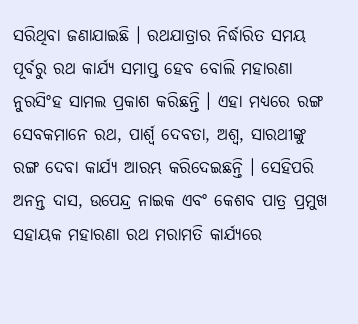ସରିଥିବା ଜଣାଯାଇଛି । ରଥଯାତ୍ରାର ନିର୍ଦ୍ଧାରିତ ସମୟ ପୂର୍ବରୁ ରଥ କାର୍ଯ୍ୟ ସମାପ୍ତ ହେବ ବୋଲି ମହାରଣା ନୁରସିଂହ ସାମଲ ପ୍ରକାଶ କରିଛନ୍ତି । ଏହା ମଧ୍ୟରେ ରଙ୍ଗ ସେବକମାନେ ରଥ, ପାର୍ଶ୍ୱ ଦେବତା, ଅଶ୍ୱ, ସାରଥୀଙ୍କୁ ରଙ୍ଗ ଦେବା କାର୍ଯ୍ୟ ଆରମ୍ଭ କରିଦେଇଛନ୍ତି । ସେହିପରି ଅନନ୍ତ ଦାସ, ଉପେନ୍ଦ୍ର ନାଇକ ଏବଂ କେଶବ ପାତ୍ର ପ୍ରମୁଖ ସହାୟକ ମହାରଣା ରଥ ମରାମତି କାର୍ଯ୍ୟରେ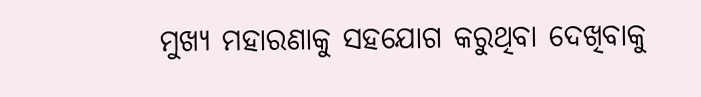ମୁଖ୍ୟ ମହାରଣାକୁ ସହଯୋଗ କରୁଥିବା ଦେଖିବାକୁ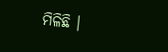ମିଳିଛି ।